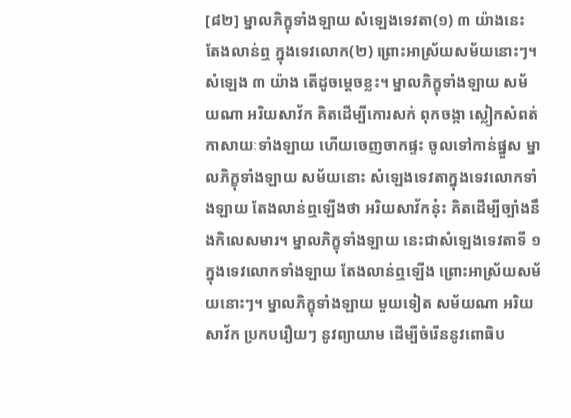[៨២] ម្នាលភិក្ខុទាំងឡាយ សំឡេងទេវតា(១) ៣ យ៉ាងនេះ តែងលាន់ឮ ក្នុងទេវលោក(២) ព្រោះអាស្រ័យសម័យនោះៗ។ សំឡេង ៣ យ៉ាង តើដូចម្ដេចខ្លះ។ ម្នាលភិក្ខុទាំងឡាយ សម័យណា អរិយសាវ័ក គិតដើម្បីកោរសក់ ពុកចង្កា ស្លៀកសំពត់កាសាយៈទាំងឡាយ ហើយចេញចាកផ្ទះ ចូលទៅកាន់ផ្នួស ម្នាលភិក្ខុទាំងឡាយ សម័យនោះ សំឡេងទេវតាក្នុងទេវលោកទាំងឡាយ តែងលាន់ឮឡើងថា អរិយសាវ័កនុ៎ះ គិតដើម្បីច្បាំងនឹងកិលេសមារ។ ម្នាលភិក្ខុទាំងឡាយ នេះជាសំឡេងទេវតាទី ១ ក្នុងទេវលោកទាំងឡាយ តែងលាន់ឮឡើង ព្រោះអាស្រ័យសម័យនោះៗ។ ម្នាលភិក្ខុទាំងឡាយ មួយទៀត សម័យណា អរិយសាវ័ក ប្រកបរឿយៗ នូវព្យាយាម ដើម្បីចំរើននូវពោធិប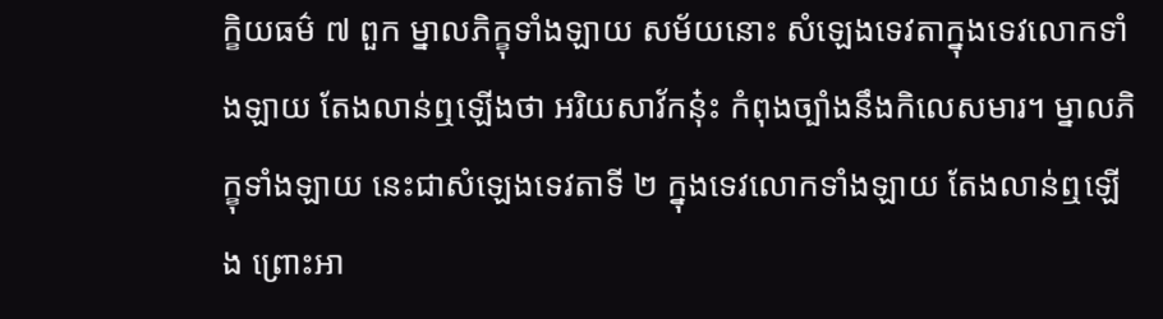ក្ខិយធម៌ ៧ ពួក ម្នាលភិក្ខុទាំងឡាយ សម័យនោះ សំឡេងទេវតាក្នុងទេវលោកទាំងឡាយ តែងលាន់ឮឡើងថា អរិយសាវ័កនុ៎ះ កំពុងច្បាំងនឹងកិលេសមារ។ ម្នាលភិក្ខុទាំងឡាយ នេះជាសំឡេងទេវតាទី ២ ក្នុងទេវលោកទាំងឡាយ តែងលាន់ឮឡើង ព្រោះអា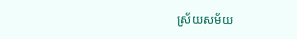ស្រ័យសម័យ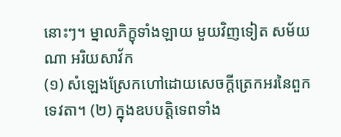នោះៗ។ ម្នាលភិក្ខុទាំងឡាយ មួយវិញទៀត សម័យណា អរិយសាវ័ក
(១) សំឡេងស្រែកហៅដោយសេចក្ដីត្រេកអរនៃពួកទេវតា។ (២) ក្នុងឧបបត្តិទេពទាំង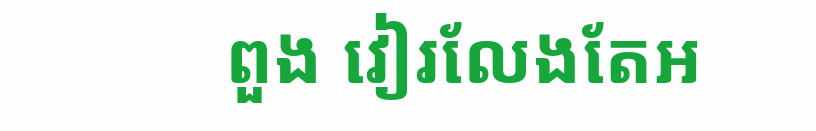ពួង វៀរលែងតែអ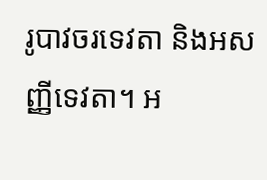រូបាវចរទេវតា និងអសញ្ញីទេវតា។ អ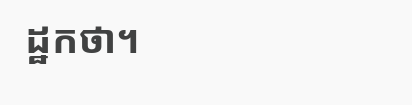ដ្ឋកថា។